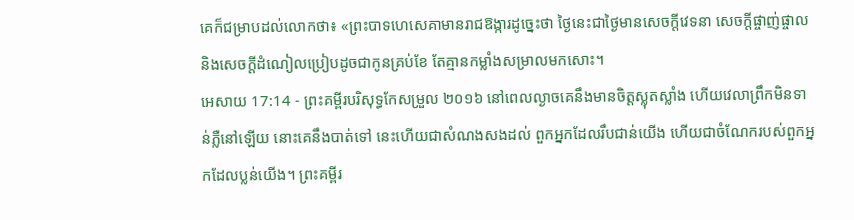គេក៏ជម្រាបដល់លោកថា៖ «ព្រះបាទហេសេគាមានរាជឱង្ការដូច្នេះថា ថ្ងៃនេះជាថ្ងៃមានសេចក្ដីវេទនា សេចក្ដីផ្ចាញ់ផ្ចាល និងសេចក្ដីដំណៀលប្រៀបដូចជាកូនគ្រប់ខែ តែគ្មានកម្លាំងសម្រាលមកសោះ។
អេសាយ 17:14 - ព្រះគម្ពីរបរិសុទ្ធកែសម្រួល ២០១៦ នៅពេលល្ងាចគេនឹងមានចិត្តស្លុតស្លាំង ហើយវេលាព្រឹកមិនទាន់ភ្លឺនៅឡើយ នោះគេនឹងបាត់ទៅ នេះហើយជាសំណងសងដល់ ពួកអ្នកដែលរឹបជាន់យើង ហើយជាចំណែករបស់ពួកអ្នកដែលប្លន់យើង។ ព្រះគម្ពីរ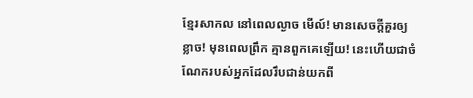ខ្មែរសាកល នៅពេលល្ងាច មើល៍! មានសេចក្ដីគួរឲ្យខ្លាច! មុនពេលព្រឹក គ្មានពួកគេឡើយ! នេះហើយជាចំណែករបស់អ្នកដែលរឹបជាន់យកពី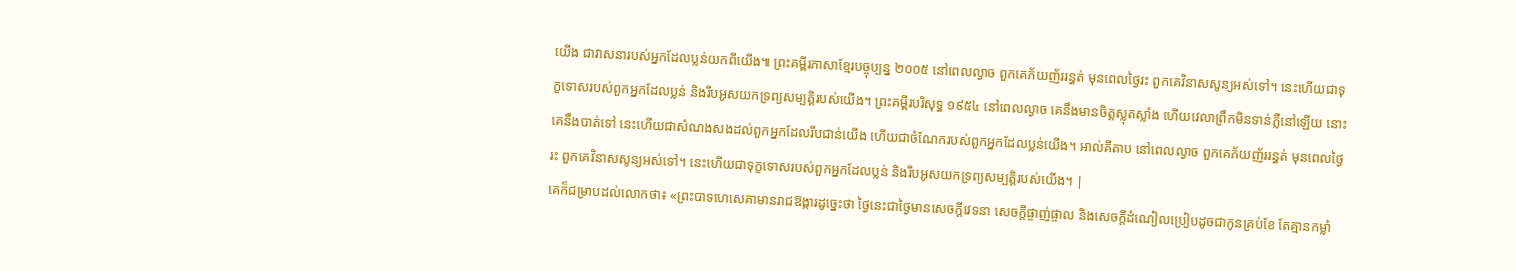យើង ជាវាសនារបស់អ្នកដែលប្លន់យកពីយើង៕ ព្រះគម្ពីរភាសាខ្មែរបច្ចុប្បន្ន ២០០៥ នៅពេលល្ងាច ពួកគេភ័យញ័ររន្ធត់ មុនពេលថ្ងៃរះ ពួកគេវិនាសសូន្យអស់ទៅ។ នេះហើយជាទុក្ខទោសរបស់ពួកអ្នកដែលប្លន់ និងរឹបអូសយកទ្រព្យសម្បត្តិរបស់យើង។ ព្រះគម្ពីរបរិសុទ្ធ ១៩៥៤ នៅពេលល្ងាច គេនឹងមានចិត្តស្លុតស្លាំង ហើយវេលាព្រឹកមិនទាន់ភ្លឺនៅឡើយ នោះគេនឹងបាត់ទៅ នេះហើយជាសំណងសងដល់ពួកអ្នកដែលរឹបជាន់យើង ហើយជាចំណែករបស់ពួកអ្នកដែលប្លន់យើង។ អាល់គីតាប នៅពេលល្ងាច ពួកគេភ័យញ័ររន្ធត់ មុនពេលថ្ងៃរះ ពួកគេវិនាសសូន្យអស់ទៅ។ នេះហើយជាទុក្ខទោសរបស់ពួកអ្នកដែលប្លន់ និងរឹបអូសយកទ្រព្យសម្បត្តិរបស់យើង។ |
គេក៏ជម្រាបដល់លោកថា៖ «ព្រះបាទហេសេគាមានរាជឱង្ការដូច្នេះថា ថ្ងៃនេះជាថ្ងៃមានសេចក្ដីវេទនា សេចក្ដីផ្ចាញ់ផ្ចាល និងសេចក្ដីដំណៀលប្រៀបដូចជាកូនគ្រប់ខែ តែគ្មានកម្លាំ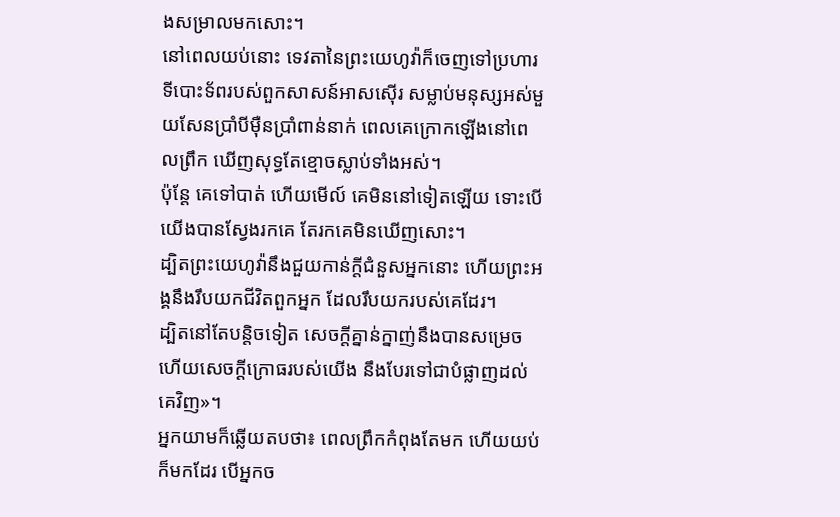ងសម្រាលមកសោះ។
នៅពេលយប់នោះ ទេវតានៃព្រះយេហូវ៉ាក៏ចេញទៅប្រហារទីបោះទ័ពរបស់ពួកសាសន៍អាសស៊ើរ សម្លាប់មនុស្សអស់មួយសែនប្រាំបីម៉ឺនប្រាំពាន់នាក់ ពេលគេក្រោកឡើងនៅពេលព្រឹក ឃើញសុទ្ធតែខ្មោចស្លាប់ទាំងអស់។
ប៉ុន្ដែ គេទៅបាត់ ហើយមើល៍ គេមិននៅទៀតឡើយ ទោះបើយើងបានស្វែងរកគេ តែរកគេមិនឃើញសោះ។
ដ្បិតព្រះយេហូវ៉ានឹងជួយកាន់ក្តីជំនួសអ្នកនោះ ហើយព្រះអង្គនឹងរឹបយកជីវិតពួកអ្នក ដែលរឹបយករបស់គេដែរ។
ដ្បិតនៅតែបន្តិចទៀត សេចក្ដីគ្នាន់ក្នាញ់នឹងបានសម្រេច ហើយសេចក្ដីក្រោធរបស់យើង នឹងបែរទៅជាបំផ្លាញដល់គេវិញ»។
អ្នកយាមក៏ឆ្លើយតបថា៖ ពេលព្រឹកកំពុងតែមក ហើយយប់ក៏មកដែរ បើអ្នកច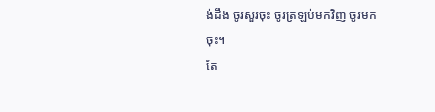ង់ដឹង ចូរសួរចុះ ចូរត្រឡប់មកវិញ ចូរមកចុះ។
តែ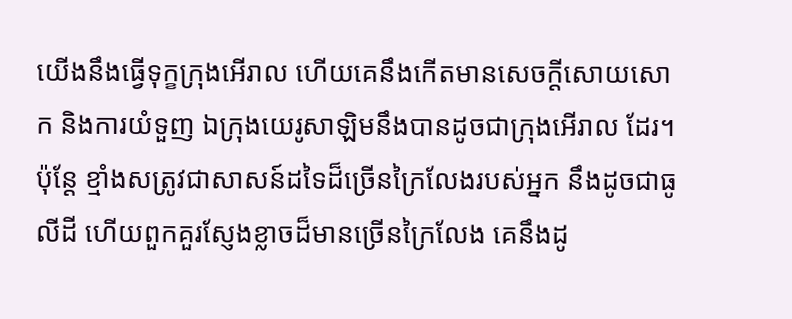យើងនឹងធ្វើទុក្ខក្រុងអើរាល ហើយគេនឹងកើតមានសេចក្ដីសោយសោក និងការយំទួញ ឯក្រុងយេរូសាឡិមនឹងបានដូចជាក្រុងអើរាល ដែរ។
ប៉ុន្តែ ខ្មាំងសត្រូវជាសាសន៍ដទៃដ៏ច្រើនក្រៃលែងរបស់អ្នក នឹងដូចជាធូលីដី ហើយពួកគួរស្ញែងខ្លាចដ៏មានច្រើនក្រៃលែង គេនឹងដូ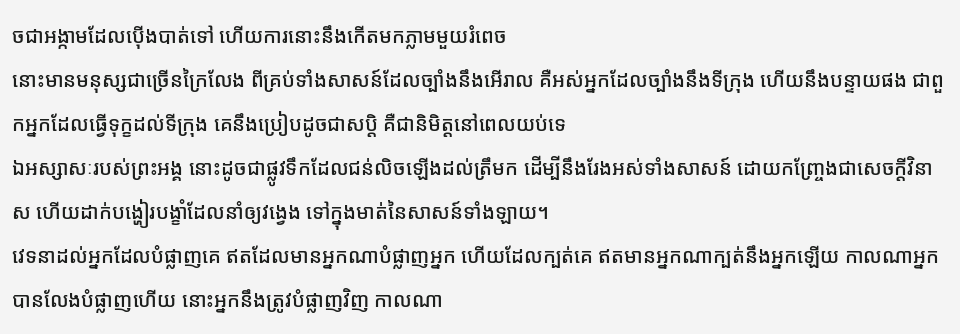ចជាអង្កាមដែលប៉ើងបាត់ទៅ ហើយការនោះនឹងកើតមកភ្លាមមួយរំពេច
នោះមានមនុស្សជាច្រើនក្រៃលែង ពីគ្រប់ទាំងសាសន៍ដែលច្បាំងនឹងអើរាល គឺអស់អ្នកដែលច្បាំងនឹងទីក្រុង ហើយនឹងបន្ទាយផង ជាពួកអ្នកដែលធ្វើទុក្ខដល់ទីក្រុង គេនឹងប្រៀបដូចជាសប្តិ គឺជានិមិត្តនៅពេលយប់ទេ
ឯអស្សាសៈរបស់ព្រះអង្គ នោះដូចជាផ្លូវទឹកដែលជន់លិចឡើងដល់ត្រឹមក ដើម្បីនឹងរែងអស់ទាំងសាសន៍ ដោយកញ្ច្រែងជាសេចក្ដីវិនាស ហើយដាក់បង្ហៀរបង្ខាំដែលនាំឲ្យវង្វេង ទៅក្នុងមាត់នៃសាសន៍ទាំងឡាយ។
វេទនាដល់អ្នកដែលបំផ្លាញគេ ឥតដែលមានអ្នកណាបំផ្លាញអ្នក ហើយដែលក្បត់គេ ឥតមានអ្នកណាក្បត់នឹងអ្នកឡើយ កាលណាអ្នកបានលែងបំផ្លាញហើយ នោះអ្នកនឹងត្រូវបំផ្លាញវិញ កាលណា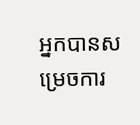អ្នកបានសម្រេចការ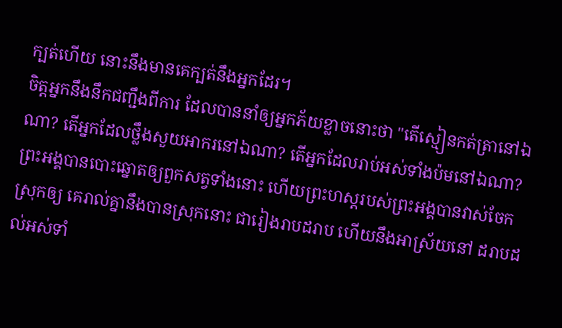ក្បត់ហើយ នោះនឹងមានគេក្បត់នឹងអ្នកដែរ។
ចិត្តអ្នកនឹងនឹកជញ្ជឹងពីការ ដែលបាននាំឲ្យអ្នកភ័យខ្លាចនោះថា "តើស្មៀនកត់ត្រានៅឯណា? តើអ្នកដែលថ្លឹងសួយអាករនៅឯណា? តើអ្នកដែលរាប់អស់ទាំងប៉មនៅឯណា?
ព្រះអង្គបានបោះឆ្នោតឲ្យពួកសត្វទាំងនោះ ហើយព្រះហស្តរបស់ព្រះអង្គបានវាស់ចែកស្រុកឲ្យ គេរាល់គ្នានឹងបានស្រុកនោះ ជារៀងរាបដរាប ហើយនឹងអាស្រ័យនៅ ដរាបដល់អស់ទាំ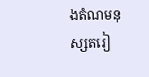ងតំណមនុស្សតរៀ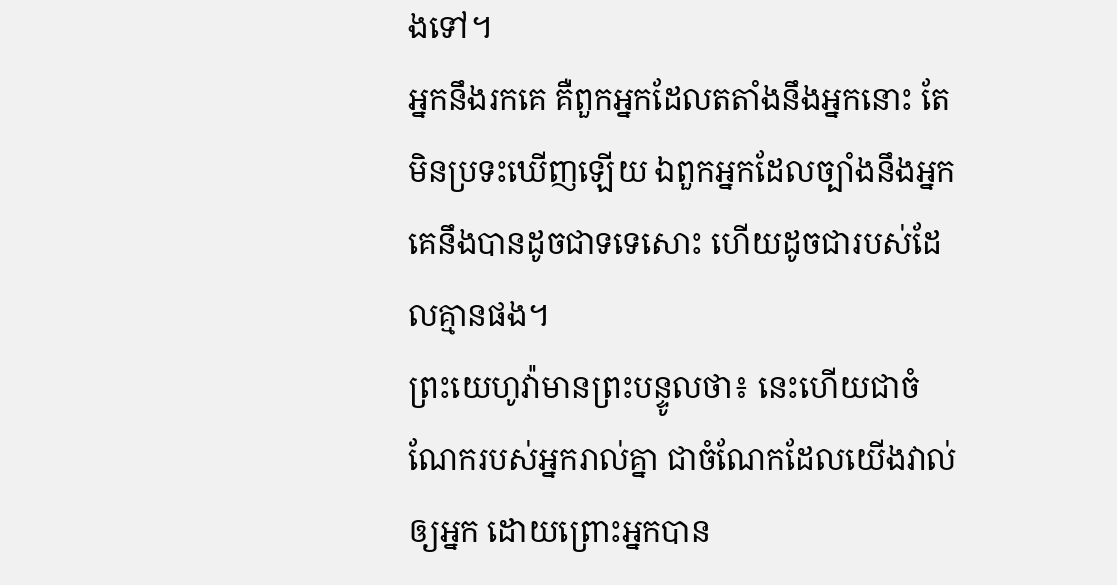ងទៅ។
អ្នកនឹងរកគេ គឺពួកអ្នកដែលតតាំងនឹងអ្នកនោះ តែមិនប្រទះឃើញឡើយ ឯពួកអ្នកដែលច្បាំងនឹងអ្នក គេនឹងបានដូចជាទទេសោះ ហើយដូចជារបស់ដែលគ្មានផង។
ព្រះយេហូវ៉ាមានព្រះបន្ទូលថា៖ នេះហើយជាចំណែករបស់អ្នករាល់គ្នា ជាចំណែកដែលយើងវាល់ឲ្យអ្នក ដោយព្រោះអ្នកបាន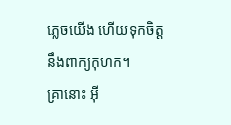ភ្លេចយើង ហើយទុកចិត្តនឹងពាក្យកុហក។
គ្រានោះ អ៊ី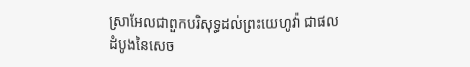ស្រាអែលជាពួកបរិសុទ្ធដល់ព្រះយេហូវ៉ា ជាផលដំបូងនៃសេច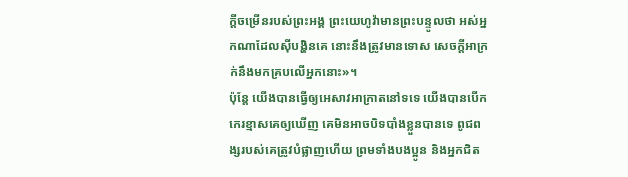ក្ដីចម្រើនរបស់ព្រះអង្គ ព្រះយេហូវ៉ាមានព្រះបន្ទូលថា អស់អ្នកណាដែលស៊ីបង្ហិនគេ នោះនឹងត្រូវមានទោស សេចក្ដីអាក្រក់នឹងមកគ្របលើអ្នកនោះ»។
ប៉ុន្តែ យើងបានធ្វើឲ្យអេសាវអាក្រាតនៅទទេ យើងបានបើកកេរខ្មាសគេឲ្យឃើញ គេមិនអាចបិទបាំងខ្លួនបានទេ ពូជពង្សរបស់គេត្រូវបំផ្លាញហើយ ព្រមទាំងបងប្អូន និងអ្នកជិត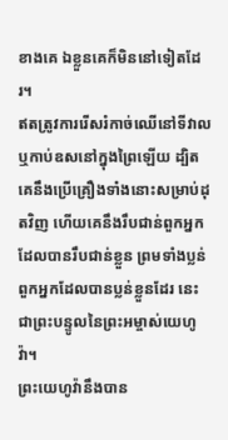ខាងគេ ឯខ្លួនគេក៏មិននៅទៀតដែរ។
ឥតត្រូវការរើសរំកាច់ឈើនៅទីវាល ឬកាប់ឧសនៅក្នុងព្រៃឡើយ ដ្បិតគេនឹងប្រើគ្រឿងទាំងនោះសម្រាប់ដុតវិញ ហើយគេនឹងរឹបជាន់ពួកអ្នកដែលបានរឹបជាន់ខ្លួន ព្រមទាំងប្លន់ពួកអ្នកដែលបានប្លន់ខ្លួនដែរ នេះជាព្រះបន្ទូលនៃព្រះអម្ចាស់យេហូវ៉ា។
ព្រះយេហូវ៉ានឹងបាន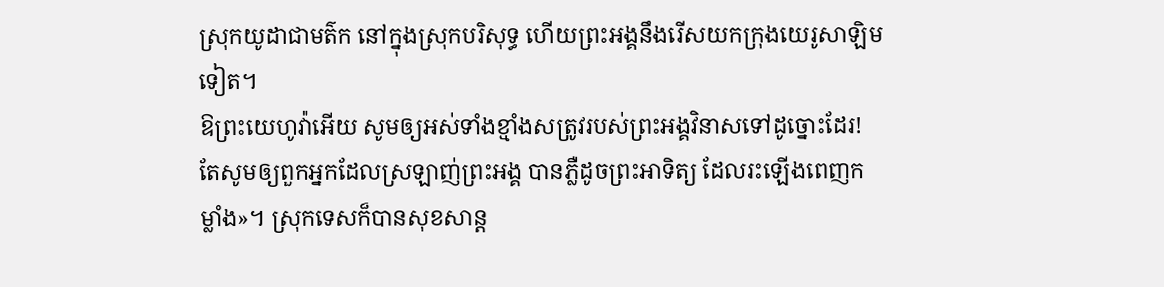ស្រុកយូដាជាមត៌ក នៅក្នុងស្រុកបរិសុទ្ធ ហើយព្រះអង្គនឹងរើសយកក្រុងយេរូសាឡិមទៀត។
ឱព្រះយេហូវ៉ាអើយ សូមឲ្យអស់ទាំងខ្មាំងសត្រូវរបស់ព្រះអង្គវិនាសទៅដូច្នោះដែរ! តែសូមឲ្យពួកអ្នកដែលស្រឡាញ់ព្រះអង្គ បានភ្លឺដូចព្រះអាទិត្យ ដែលរះឡើងពេញកម្លាំង»។ ស្រុកទេសក៏បានសុខសាន្ត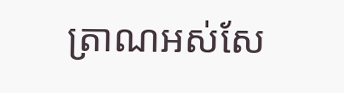ត្រាណអស់សែ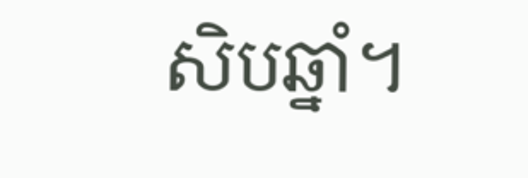សិបឆ្នាំ។